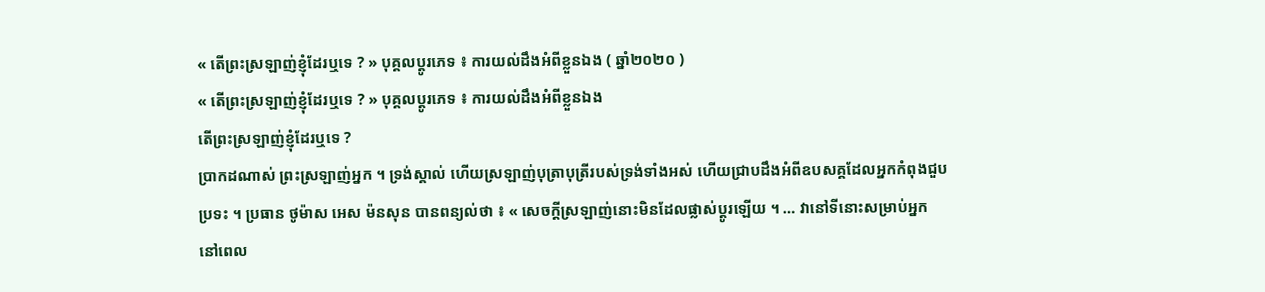« តើព្រះស្រឡាញ់ខ្ញុំដែរឬទេ ? » បុគ្គលប្ដូរភេទ ៖ ការយល់ដឹងអំពីខ្លួនឯង ( ឆ្នាំ២០២០ )
« តើព្រះស្រឡាញ់ខ្ញុំដែរឬទេ ? » បុគ្គលប្ដូរភេទ ៖ ការយល់ដឹងអំពីខ្លួនឯង
តើព្រះស្រឡាញ់ខ្ញុំដែរឬទេ ?
ប្រាកដណាស់ ព្រះស្រឡាញ់អ្នក ។ ទ្រង់ស្គាល់ ហើយស្រឡាញ់បុត្រាបុត្រីរបស់ទ្រង់ទាំងអស់ ហើយជ្រាបដឹងអំពីឧបសគ្គដែលអ្នកកំពុងជួបប្រទះ ។ ប្រធាន ថូម៉ាស អេស ម៉នសុន បានពន្យល់ថា ៖ « សេចក្ដីស្រឡាញ់នោះមិនដែលផ្លាស់ប្ដូរឡើយ ។ … វានៅទីនោះសម្រាប់អ្នក នៅពេល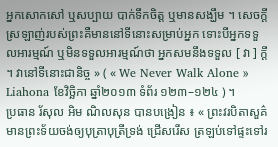អ្នកសោកសៅ ឬសប្បាយ បាក់ទឹកចិត្ត ឬមានសង្ឃឹម ។ សេចក្តីស្រឡាញ់របស់ព្រះគឺមាននៅទីនោះសម្រាប់អ្នក ទោះបីអ្នកទទួលអារម្មណ៍ ឬមិនទទួលអារម្មណ៍ថា អ្នកសមនឹងទទួល [ វា ] ក្តី ។ វានៅទីនោះជានិច្ច » ( « We Never Walk Alone » Liahona ខែវិច្ឆិកា ឆ្នាំ២០១៣ ទំព័រ ១២៣–១២៤ ) ។
ប្រធាន រ័សុល អិម ណិលសុន បានបង្រៀន ៖ « ព្រះវរបិតាសួគ៌មានព្រះទ័យចង់ឲ្យបុត្រាបុត្រីទ្រង់ ជ្រើសរើស ត្រឡប់ទៅផ្ទះទៅរ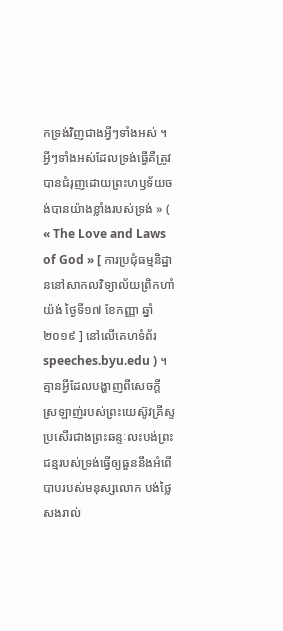កទ្រង់វិញជាងអ្វីៗទាំងអស់ ។ អ្វីៗទាំងអស់ដែលទ្រង់ធ្វើគឺត្រូវបានជំរុញដោយព្រះហឫទ័យចង់បានយ៉ាងខ្លាំងរបស់ទ្រង់ » ( « The Love and Laws of God » [ ការប្រជុំធម្មនិដ្ឋាននៅសាកលវិទ្យាល័យព្រិកហាំ យ៉ង់ ថ្ងៃទី១៧ ខែកញ្ញា ឆ្នាំ២០១៩ ] នៅលើគេហទំព័រ speeches.byu.edu ) ។
គ្មានអ្វីដែលបង្ហាញពីសេចក្ដីស្រឡាញ់របស់ព្រះយេស៊ូវគ្រីស្ទប្រសើរជាងព្រះឆន្ទៈលះបង់ព្រះជន្មរបស់ទ្រង់ធ្វើឲ្យធួននឹងអំពើបាបរបស់មនុស្សលោក បង់ថ្លៃសងរាល់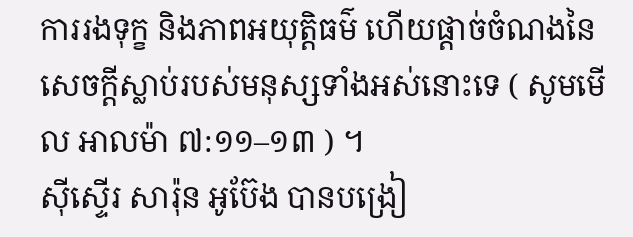ការរងទុក្ខ និងភាពអយុត្តិធម៌ ហើយផ្ដាច់ចំណងនៃសេចក្ដីស្លាប់របស់មនុស្សទាំងអស់នោះទេ ( សូមមើល អាលម៉ា ៧:១១–១៣ ) ។
ស៊ីស្ទើរ សារ៉ុន អូប៊ែង បានបង្រៀ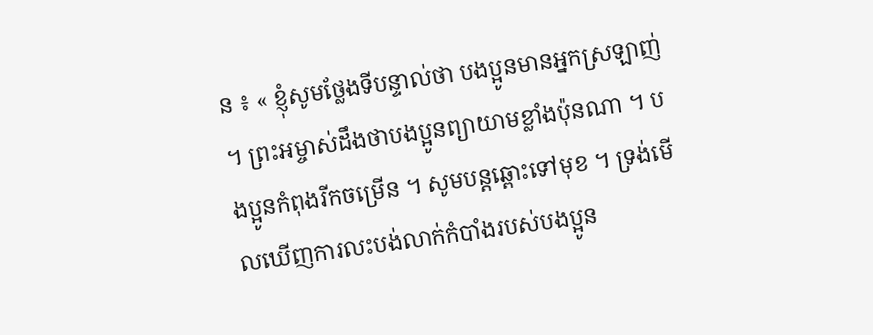ន ៖ « ខ្ញុំសូមថ្លែងទីបន្ទាល់ថា បងប្អូនមានអ្នកស្រឡាញ់ ។ ព្រះអម្ចាស់ដឹងថាបងប្អូនព្យាយាមខ្លាំងប៉ុនណា ។ បងប្អូនកំពុងរីកចម្រើន ។ សូមបន្តឆ្ពោះទៅមុខ ។ ទ្រង់មើលឃើញការលះបង់លាក់កំបាំងរបស់បងប្អូន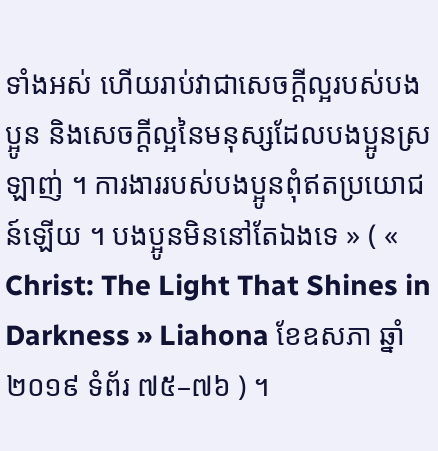ទាំងអស់ ហើយរាប់វាជាសេចក្ដីល្អរបស់បងប្អូន និងសេចក្ដីល្អនៃមនុស្សដែលបងប្អូនស្រឡាញ់ ។ ការងាររបស់បងប្អូនពុំឥតប្រយោជន៍ឡើយ ។ បងប្អូនមិននៅតែឯងទេ » ( « Christ: The Light That Shines in Darkness » Liahona ខែឧសភា ឆ្នាំ២០១៩ ទំព័រ ៧៥–៧៦ ) ។